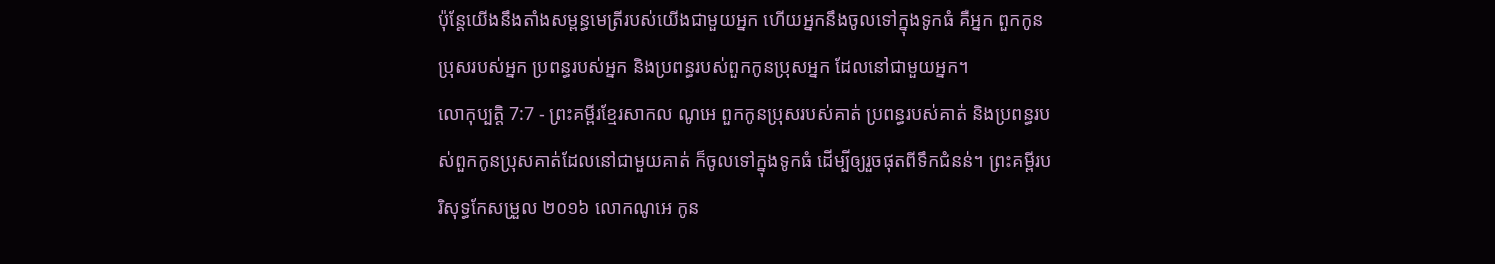ប៉ុន្តែយើងនឹងតាំងសម្ពន្ធមេត្រីរបស់យើងជាមួយអ្នក ហើយអ្នកនឹងចូលទៅក្នុងទូកធំ គឺអ្នក ពួកកូនប្រុសរបស់អ្នក ប្រពន្ធរបស់អ្នក និងប្រពន្ធរបស់ពួកកូនប្រុសអ្នក ដែលនៅជាមួយអ្នក។
លោកុប្បត្តិ 7:7 - ព្រះគម្ពីរខ្មែរសាកល ណូអេ ពួកកូនប្រុសរបស់គាត់ ប្រពន្ធរបស់គាត់ និងប្រពន្ធរបស់ពួកកូនប្រុសគាត់ដែលនៅជាមួយគាត់ ក៏ចូលទៅក្នុងទូកធំ ដើម្បីឲ្យរួចផុតពីទឹកជំនន់។ ព្រះគម្ពីរបរិសុទ្ធកែសម្រួល ២០១៦ លោកណូអេ កូន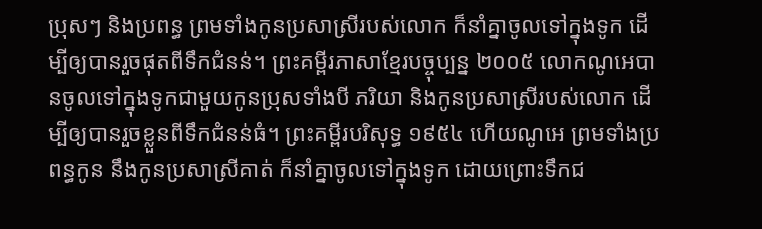ប្រុសៗ និងប្រពន្ធ ព្រមទាំងកូនប្រសាស្រីរបស់លោក ក៏នាំគ្នាចូលទៅក្នុងទូក ដើម្បីឲ្យបានរួចផុតពីទឹកជំនន់។ ព្រះគម្ពីរភាសាខ្មែរបច្ចុប្បន្ន ២០០៥ លោកណូអេបានចូលទៅក្នុងទូកជាមួយកូនប្រុសទាំងបី ភរិយា និងកូនប្រសាស្រីរបស់លោក ដើម្បីឲ្យបានរួចខ្លួនពីទឹកជំនន់ធំ។ ព្រះគម្ពីរបរិសុទ្ធ ១៩៥៤ ហើយណូអេ ព្រមទាំងប្រពន្ធកូន នឹងកូនប្រសាស្រីគាត់ ក៏នាំគ្នាចូលទៅក្នុងទូក ដោយព្រោះទឹកជ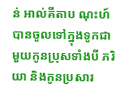ន់ អាល់គីតាប ណុះហ៍បានចូលទៅក្នុងទូកជាមួយកូនប្រុសទាំងបី ភរិយា និងកូនប្រសារ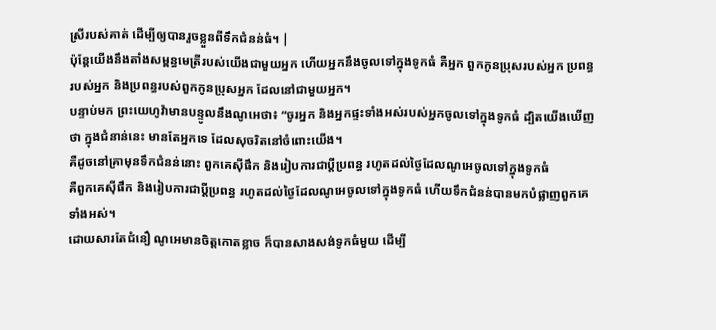ស្រីរបស់គាត់ ដើម្បីឲ្យបានរួចខ្លួនពីទឹកជំនន់ធំ។ |
ប៉ុន្តែយើងនឹងតាំងសម្ពន្ធមេត្រីរបស់យើងជាមួយអ្នក ហើយអ្នកនឹងចូលទៅក្នុងទូកធំ គឺអ្នក ពួកកូនប្រុសរបស់អ្នក ប្រពន្ធរបស់អ្នក និងប្រពន្ធរបស់ពួកកូនប្រុសអ្នក ដែលនៅជាមួយអ្នក។
បន្ទាប់មក ព្រះយេហូវ៉ាមានបន្ទូលនឹងណូអេថា៖ “ចូរអ្នក និងអ្នកផ្ទះទាំងអស់របស់អ្នកចូលទៅក្នុងទូកធំ ដ្បិតយើងឃើញថា ក្នុងជំនាន់នេះ មានតែអ្នកទេ ដែលសុចរិតនៅចំពោះយើង។
គឺដូចនៅគ្រាមុនទឹកជំនន់នោះ ពួកគេស៊ីផឹក និងរៀបការជាប្ដីប្រពន្ធ រហូតដល់ថ្ងៃដែលណូអេចូលទៅក្នុងទូកធំ
គឺពួកគេស៊ីផឹក និងរៀបការជាប្ដីប្រពន្ធ រហូតដល់ថ្ងៃដែលណូអេចូលទៅក្នុងទូកធំ ហើយទឹកជំនន់បានមកបំផ្លាញពួកគេទាំងអស់។
ដោយសារតែជំនឿ ណូអេមានចិត្តកោតខ្លាច ក៏បានសាងសង់ទូកធំមួយ ដើម្បី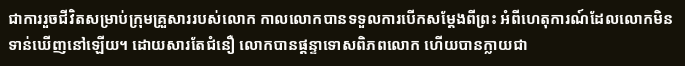ជាការរួចជីវិតសម្រាប់ក្រុមគ្រួសាររបស់លោក កាលលោកបានទទួលការបើកសម្ដែងពីព្រះ អំពីហេតុការណ៍ដែលលោកមិនទាន់ឃើញនៅឡើយ។ ដោយសារតែជំនឿ លោកបានផ្ដន្ទាទោសពិភពលោក ហើយបានក្លាយជា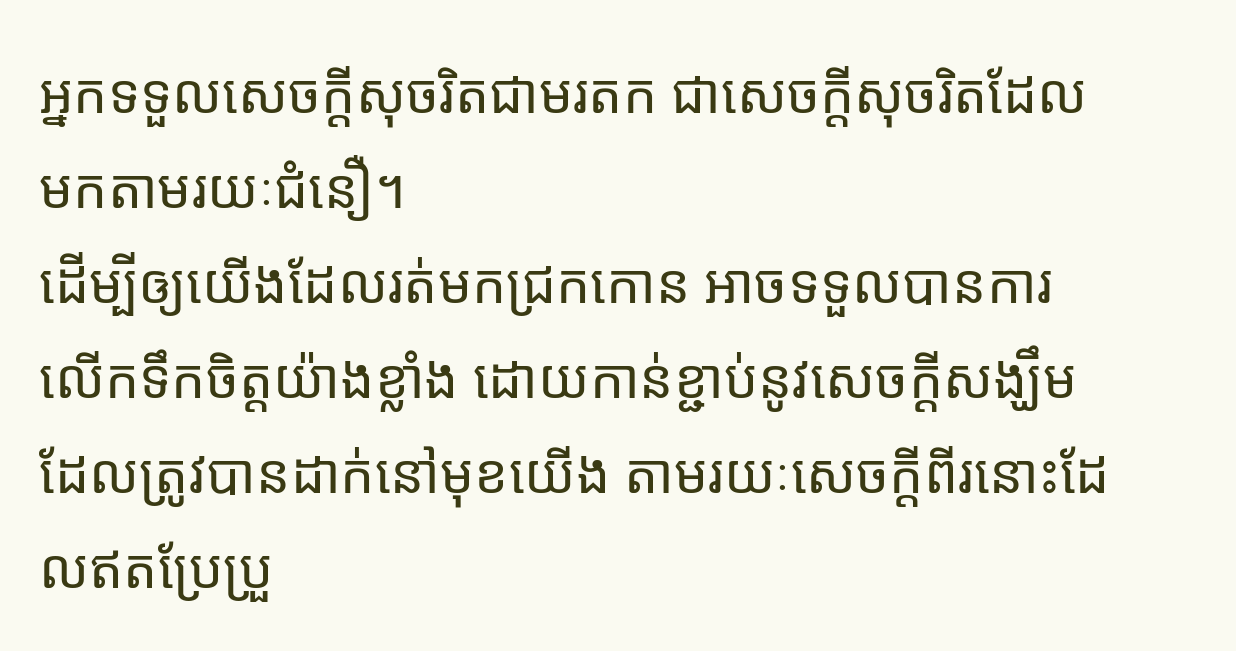អ្នកទទួលសេចក្ដីសុចរិតជាមរតក ជាសេចក្ដីសុចរិតដែលមកតាមរយៈជំនឿ។
ដើម្បីឲ្យយើងដែលរត់មកជ្រកកោន អាចទទួលបានការលើកទឹកចិត្តយ៉ាងខ្លាំង ដោយកាន់ខ្ជាប់នូវសេចក្ដីសង្ឃឹមដែលត្រូវបានដាក់នៅមុខយើង តាមរយៈសេចក្ដីពីរនោះដែលឥតប្រែប្រួ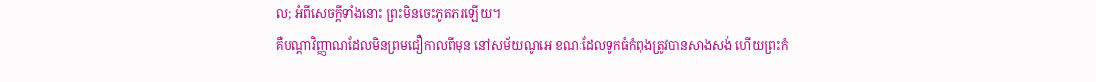ល; អំពីសេចក្ដីទាំងនោះ ព្រះមិនចេះភូតភរឡើយ។
គឺបណ្ដាវិញ្ញាណដែលមិនព្រមជឿកាលពីមុន នៅសម័យណូអេ ខណៈដែលទូកធំកំពុងត្រូវបានសាងសង់ ហើយព្រះកំ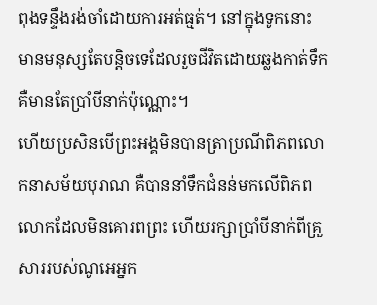ពុងទន្ទឹងរង់ចាំដោយការអត់ធ្មត់។ នៅក្នុងទូកនោះ មានមនុស្សតែបន្តិចទេដែលរួចជីវិតដោយឆ្លងកាត់ទឹក គឺមានតែប្រាំបីនាក់ប៉ុណ្ណោះ។
ហើយប្រសិនបើព្រះអង្គមិនបានត្រាប្រណីពិភពលោកនាសម័យបុរាណ គឺបាននាំទឹកជំនន់មកលើពិភពលោកដែលមិនគោរពព្រះ ហើយរក្សាប្រាំបីនាក់ពីគ្រួសាររបស់ណូអេអ្នក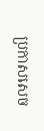ប្រកាសសេច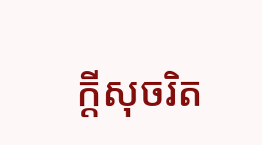ក្ដីសុចរិត